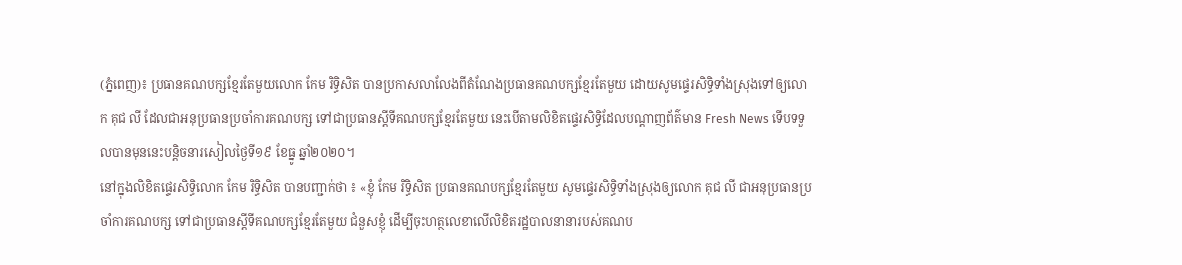(ភ្នំពេញ)៖ ប្រធានគណបក្សខ្មែរតែមួយលោក កែម រិទ្ធិសិត បានប្រកាសលាលែងពីតំណែងប្រធានគណបក្សខ្មែរតែមួយ ដោយសូមផ្ទេរសិទ្ធិទាំងស្រុងទៅឲ្យលោក គុជ លី ដែលជាអនុប្រធានប្រចាំការគណបក្ស ទៅជាប្រធានស្តីទីគណបក្សខ្មែរតែមួយ នេះបើតាមលិខិតផ្ទេរសិទ្ធិដែលបណ្តាញព័ត៌មាន Fresh News ទើបទទួលបានមុននេះបន្តិចនារសៀលថ្ងៃទី១៩ ខែធ្នូ ឆ្នាំ២០២០។
នៅក្នុងលិខិតផ្ទេរសិទ្ធិលោក កែម រិទ្ធិសិត បានបញ្ជាក់ថា ៖ «ខ្ញុំ កែម រិទ្ធិសិត ប្រធានគណបក្សខ្មែរតែមួយ សូមផ្ទេរសិទ្ធិទាំងស្រុងឲ្យលោក គុជ លី ជាអនុប្រធានប្រចាំការគណបក្ស ទៅជាប្រធានស្តីទីគណបក្សខ្មែរតែមួយ ជំនួសខ្ញុំ ដើម្បីចុះហត្ថលេខាលើលិខិតរដ្ឋបាលនានារបស់គណប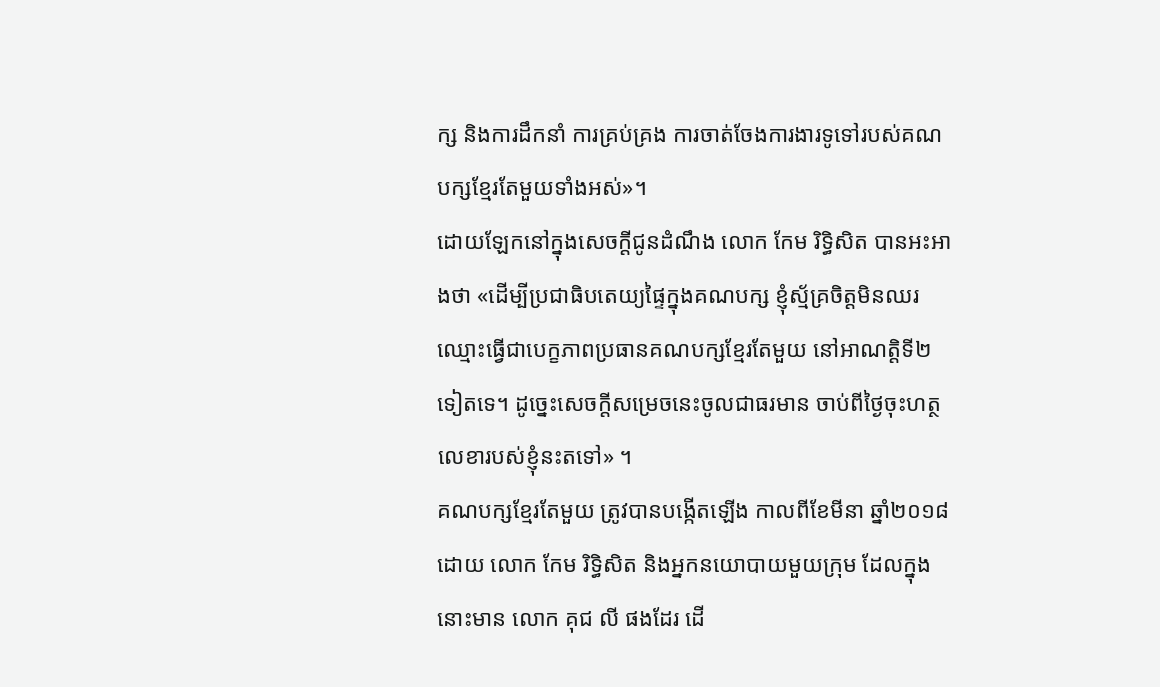ក្ស និងការដឹកនាំ ការគ្រប់គ្រង ការចាត់ចែងការងារទូទៅរបស់គណបក្សខ្មែរតែមួយទាំងអស់»។
ដោយឡែកនៅក្នុងសេចក្តីជូនដំណឹង លោក កែម រិទ្ធិសិត បានអះអាងថា «ដើម្បីប្រជាធិបតេយ្យផ្ទៃក្នុងគណបក្ស ខ្ញុំស្ម័គ្រចិត្តមិនឈរឈ្មោះធ្វើជាបេក្ខភាពប្រធានគណបក្សខ្មែរតែមួយ នៅអាណត្តិទី២ទៀតទេ។ ដូច្នេះសេចក្តីសម្រេចនេះចូលជាធរមាន ចាប់ពីថ្ងៃចុះហត្ថលេខារបស់ខ្ញុំនះតទៅ» ។
គណបក្សខ្មែរតែមួយ ត្រូវបានបង្កើតឡើង កាលពីខែមីនា ឆ្នាំ២០១៨ ដោយ លោក កែម រិទ្ធិសិត និងអ្នកនយោបាយមួយក្រុម ដែលក្នុងនោះមាន លោក គុជ លី ផងដែរ ដើ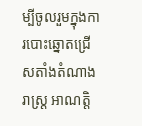ម្បីចូលរួមក្នុងការបោះឆ្នោតជ្រើសតាំងតំណាងរាស្រ្ត អាណត្តិ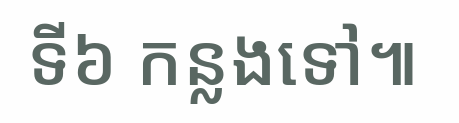ទី៦ កន្លងទៅ៕